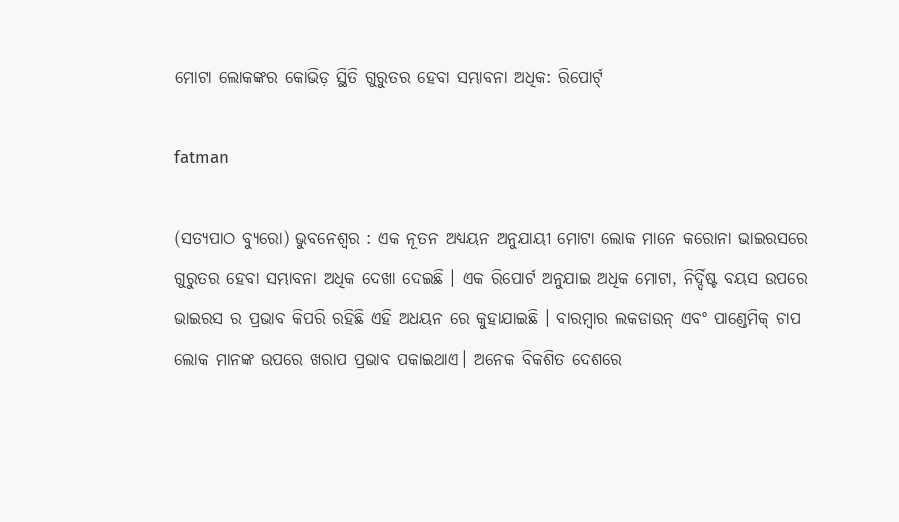ମୋଟା ଲୋକଙ୍କର କୋଭିଡ଼ ସ୍ଥିତି ଗୁରୁତର ହେବା ସମ୍ଭାବନା ଅଧିକ: ରିପୋର୍ଟ୍

fatman

(ସତ୍ୟପାଠ ବ୍ୟୁରୋ) ଭୁବନେଶ୍ୱର : ଏକ ନୂତନ ଅଧ୍ୟୟନ ଅନୁଯାୟୀ ମୋଟା ଲୋକ ମାନେ କରୋନା ଭାଇରସରେ ଗୁରୁତର ହେବା ସମ୍ଭାବନା ଅଧିକ ଦେଖା ଦେଇଛି । ଏକ ରିପୋର୍ଟ ଅନୁଯାଇ ଅଧିକ ମୋଟା, ନିର୍ଦ୍ଦିଷ୍ଟ ବୟସ ଉପରେ ଭାଇରସ ର ପ୍ରଭାବ କିପରି ରହିଛି ଏହି ଅଧୟନ ରେ କୁହାଯାଇଛି । ବାରମ୍ବାର ଲକଡାଉନ୍ ଏବଂ ପାଣ୍ଡେମିକ୍ ଚାପ ଲୋକ ମାନଙ୍କ ଉପରେ ଖରାପ ପ୍ରଭାବ ପକାଇଥାଏ। ଅନେକ ବିକଶିତ ଦେଶରେ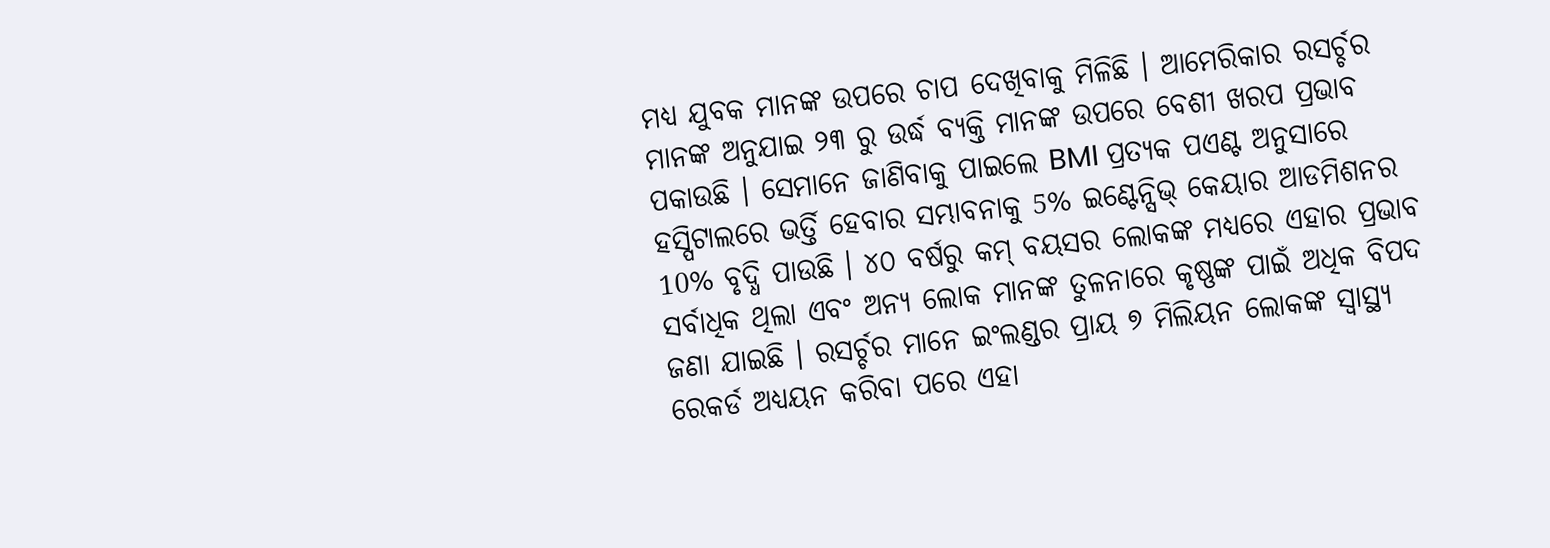ମଧ୍ୟ ଯୁବକ ମାନଙ୍କ ଉପରେ ଚାପ ଦେଖିବାକୁ ମିଳିଛି । ଆମେରିକାର ରସର୍ଚ୍ଚର ମାନଙ୍କ ଅନୁଯାଇ ୨୩ ରୁ ଉର୍ଦ୍ଧ ବ୍ୟକ୍ତି ମାନଙ୍କ ଉପରେ ବେଶୀ ଖରପ ପ୍ରଭାବ ପକାଉଛି । ସେମାନେ ଜାଣିବାକୁ ପାଇଲେ BMI ପ୍ରତ୍ୟକ ପଏଣ୍ଟ ଅନୁସାରେ ହସ୍ପିଟାଲରେ ଭର୍ତ୍ତି ହେବାର ସମ୍ଭାବନାକୁ 5% ଇଣ୍ଟେନ୍ସିଭ୍ କେୟାର ଆଡମିଶନର 10% ବୃଦ୍ଧି ପାଉଛି । ୪୦ ବର୍ଷରୁ କମ୍ ବୟସର ଲୋକଙ୍କ ମଧ୍ୟରେ ଏହାର ପ୍ରଭାବ ସର୍ବାଧିକ ଥିଲା ଏବଂ ଅନ୍ୟ ଲୋକ ମାନଙ୍କ ତୁଳନାରେ କୃଷ୍ଣଙ୍କ ପାଇଁ ଅଧିକ ବିପଦ ଜଣା ଯାଇଛି । ରସର୍ଚ୍ଚର ମାନେ ଇଂଲଣ୍ଡର ପ୍ରାୟ ୭ ମିଲିୟନ ଲୋକଙ୍କ ସ୍ୱାସ୍ଥ୍ୟ ରେକର୍ଡ ଅଧ୍ୟୟନ କରିବା ପରେ ଏହା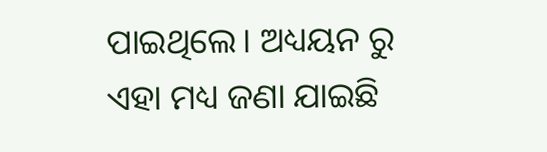ପାଇଥିଲେ। ଅଧ୍ୟୟନ ରୁ ଏହା ମଧ୍ୟ ଜଣା ଯାଇଛି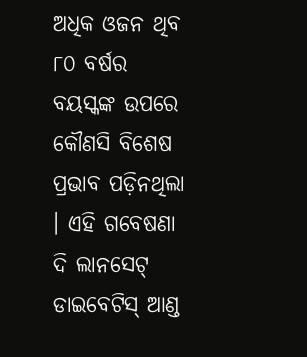ଅଧିକ ଓଜନ ଥିବ ୮୦ ବର୍ଷର ବୟସ୍କଙ୍କ ଉପରେ କୌଣସି ବିଶେଷ ପ୍ରଭାବ ପଡ଼ିନଥିଲା । ଏହି ଗବେଷଣା ଦି ଲାନସେଟ୍ ଡାଇବେଟିସ୍ ଆଣ୍ଡ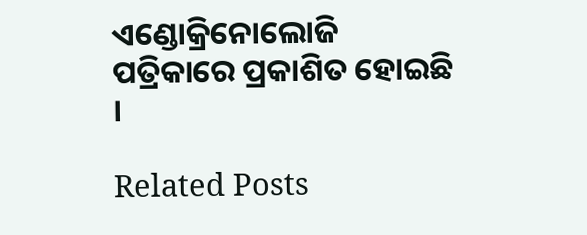ଏଣ୍ଡୋକ୍ରିନୋଲୋଜି ପତ୍ରିକାରେ ପ୍ରକାଶିତ ହୋଇଛି ।

Related Posts